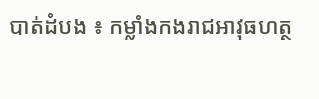បាត់ដំបង ៖ កម្លាំងកងរាជអាវុធហត្ថ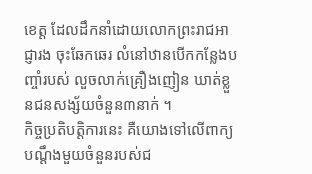ខេត្ត ដែលដឹកនាំដោយលោកព្រះរាជអាជ្ញារង ចុះឆែកឆេរ លំនៅឋានបើកកន្លែងបញ្ចាំរបស់ លួចលាក់គ្រឿងញៀន ឃាត់ខ្លួនជនសង្ស័យចំនួន៣នាក់ ។
កិច្ចប្រតិបត្តិការនេះ គឺយោងទៅលើពាក្យបណ្តឹងមួយចំនួនរបស់ជ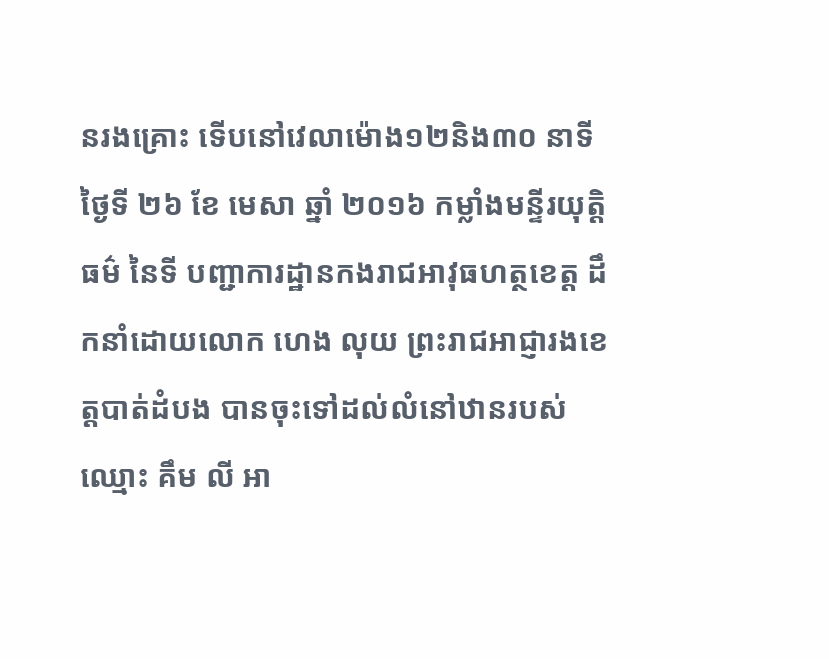នរងគ្រោះ ទើបនៅវេលាម៉ោង១២និង៣០ នាទីថ្ងៃទី ២៦ ខែ មេសា ឆ្នាំ ២០១៦ កម្លាំងមន្ទីរយុត្តិធម៌ នៃទី បញ្ជាការដ្ឋានកងរាជអាវុធហត្ថខេត្ត ដឹកនាំដោយលោក ហេង លុយ ព្រះរាជអាជ្ញារងខេត្តបាត់ដំបង បានចុះទៅដល់លំនៅឋានរបស់ឈ្មោះ គឹម លី អា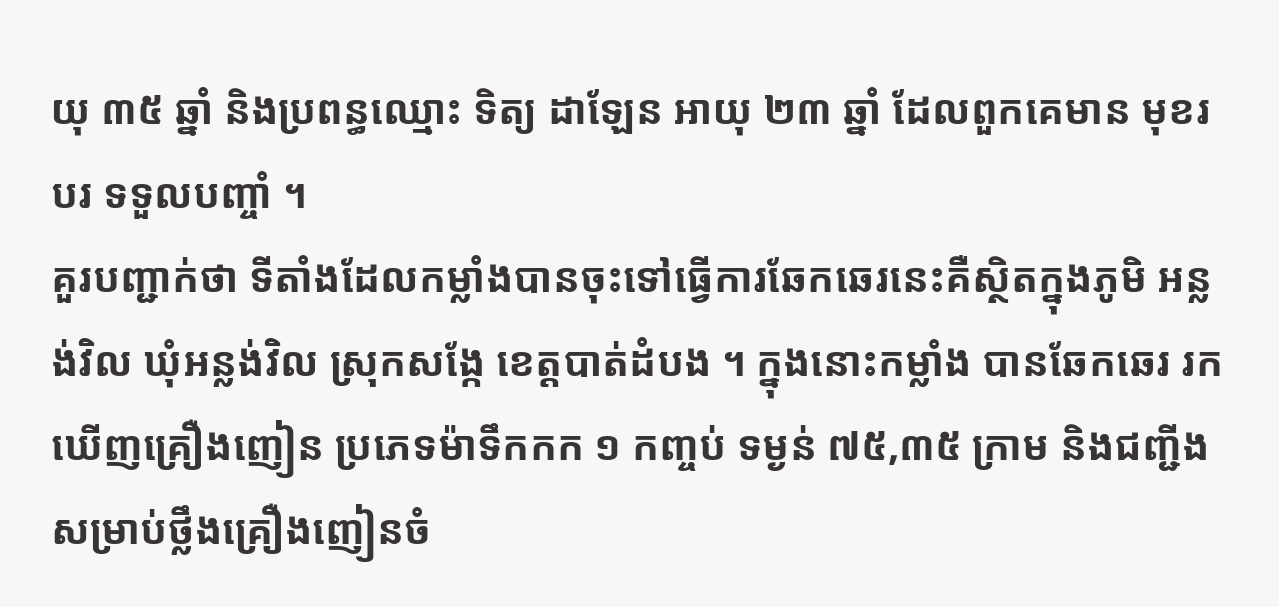យុ ៣៥ ឆ្នាំ និងប្រពន្ធឈ្មោះ ទិត្យ ដាឡែន អាយុ ២៣ ឆ្នាំ ដែលពួកគេមាន មុខរបរ ទទួលបញ្ចាំ ។
គួរបញ្ជាក់ថា ទីតាំងដែលកម្លាំងបានចុះទៅធ្វើការឆែកឆេរនេះគឺស្ថិតក្នុងភូមិ អន្លង់វិល ឃុំអន្លង់វិល ស្រុកសង្កែ ខេត្តបាត់ដំបង ។ ក្នុងនោះកម្លាំង បានឆែកឆេរ រកឃើញគ្រឿងញៀន ប្រភេទម៉ាទឹកកក ១ កញ្ចប់ ទម្ងន់ ៧៥,៣៥ ក្រាម និងជញ្ជីងសម្រាប់ថ្លឹងគ្រឿងញៀនចំ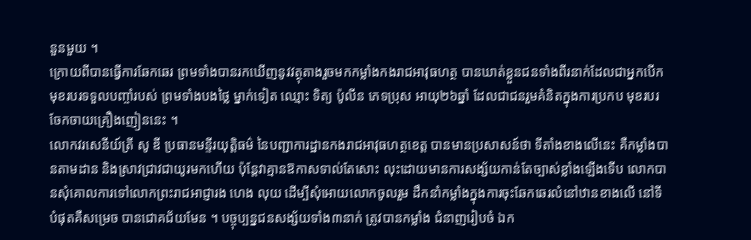នួនមួយ ។
ក្រោយពីបានធ្វើការឆែកឆេរ ព្រមទាំងបានរកឃើញនូវវត្ថុតាងរួចមកកម្លាំងកងរាជអាវុធហត្ថ បានឃាត់ខ្លួនជនទាំងពីរនាក់ដែលជាអ្នកបើកមុខរបរទទួលបញ្ចាំរបស់ ព្រមទាំងបងថ្លៃ ម្នាក់ទៀត ឈ្មោះ ទិត្យ ប៉ូលីន ភេទប្រុស អាយុ២៦ឆ្នាំ ដែលជាជនរួមគំនិតក្នុងការប្រកប មុខរបរចែកចាយគ្រឿងញៀននេះ ។
លោកវរសេនីយ៍ត្រី សូ ឌី ប្រធានមន្ទីរយុត្តិធម៌ នៃបញ្ជាការដ្ឋានកងរាជអាវុធហត្ថខេត្ត បានមានប្រសាសន៍ថា ទីតាំងខាងលើនេះ គឺកម្លាំងបានតាមដាន និងស្រាវជ្រាវជាយូរមកហើយ ប៉ុន្តែវាគ្មានឱកាសទាល់តែសោះ លុះដោយមានការសង្ស័យកាន់តែច្បាស់ខ្លាំងឡើងទើប លោកបានសុំគោលការទៅលោកព្រះរាជអាជ្ញារង ហេង លុយ ដើម្បីសុំអោយលោកចូលរួម ដឹកនាំកម្លាំងក្នុងការចុះឆែកឆេរលំនៅឋានខាងលើ នៅទីបំផុតគឺសម្រេច បានជោគជ័យមែន ។ បច្ចុប្បន្នជនសង្ស័យទាំង៣នាក់ ត្រូវបានកម្លាំង ជំនាញរៀបចំ ឯក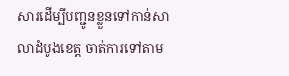សារដើម្បីបញ្ជូនខ្លួនទៅកាន់សាលាដំបូងខេត្ត ចាត់ការទៅតាម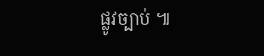ផ្លូវច្បាប់ ៕